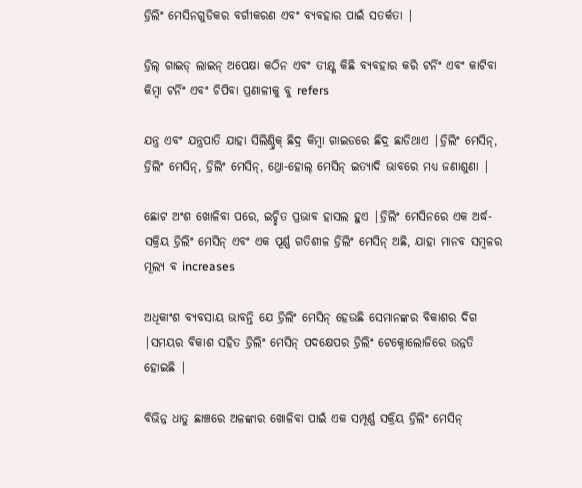ଡ୍ରିଲିଂ ମେସିନଗୁଡିକର ବର୍ଗୀକରଣ ଏବଂ ବ୍ୟବହାର ପାଇଁ ସତର୍କତା |

ଡ୍ରିଲ୍ ଗାଇଡ୍ ଲାଇନ୍ ଅପେକ୍ଷା କଠିନ ଏବଂ ତୀକ୍ଷ୍ଣ କିଛି ବ୍ୟବହାର କରି ଟର୍ନିଂ ଏବଂ କାଟିବା କିମ୍ବା ଟର୍ନିଂ ଏବଂ ଚିପିବା ପ୍ରଣାଳୀକୁ ବୁ refers

ଯନ୍ତ୍ର ଏବଂ ଯନ୍ତ୍ରପାତି ଯାହା ସିଲିଣ୍ଡ୍ରିକ୍ ଛିଦ୍ର କିମ୍ବା ଗାଇଡରେ ଛିଦ୍ର ଛାଡିଥାଏ |ଡ୍ରିଲିଂ ମେସିନ୍, ଡ୍ରିଲିଂ ମେସିନ୍, ଡ୍ରିଲିଂ ମେସିନ୍, ଥ୍ରୋ-ହୋଲ୍ ମେସିନ୍ ଇତ୍ୟାଦି ଭାବରେ ମଧ୍ୟ ଜଣାଶୁଣା |

ଛୋଟ ଅଂଶ ଖୋଳିବା ପରେ, ଇଚ୍ଛିତ ପ୍ରଭାବ ହାସଲ ହୁଏ |ଡ୍ରିଲିଂ ମେସିନରେ ଏକ ଅର୍ଦ୍ଧ-ସକ୍ରିୟ ଡ୍ରିଲିଂ ମେସିନ୍ ଏବଂ ଏକ ପୂର୍ଣ୍ଣ ଗତିଶୀଳ ଡ୍ରିଲିଂ ମେସିନ୍ ଅଛି, ଯାହା ମାନବ ସମ୍ବଳର ମୂଲ୍ୟ ବ increases

ଅଧିକାଂଶ ବ୍ୟବସାୟ ଭାବନ୍ତି ଯେ ଡ୍ରିଲିଂ ମେସିନ୍ ହେଉଛି ସେମାନଙ୍କର ବିକାଶର ଦିଗ |ସମୟର ବିକାଶ ସହିତ ଡ୍ରିଲିଂ ମେସିନ୍ ପଦକ୍ଷେପର ଡ୍ରିଲିଂ ଟେକ୍ନୋଲୋଜିରେ ଉନ୍ନତି ହୋଇଛି |

ବିଭିନ୍ନ ଧାତୁ ଛାଞ୍ଚରେ ଅଳଙ୍କାର ଖୋଳିବା ପାଇଁ ଏକ ସମ୍ପୂର୍ଣ୍ଣ ସକ୍ରିୟ ଡ୍ରିଲିଂ ମେସିନ୍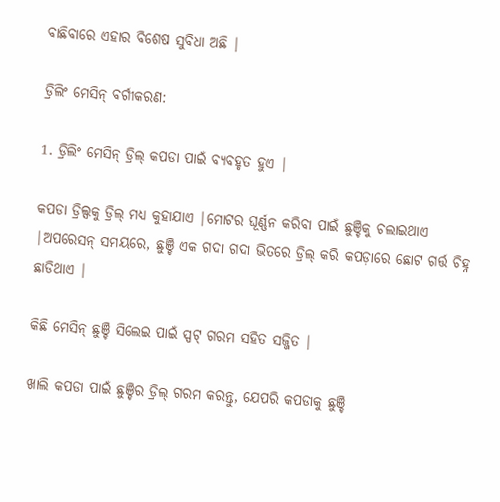ବାଛିବାରେ ଏହାର ବିଶେଷ ସୁବିଧା ଅଛି |

ଡ୍ରିଲିଂ ମେସିନ୍ ବର୍ଗୀକରଣ:

1. ଡ୍ରିଲିଂ ମେସିନ୍ ଡ୍ରିଲ୍ କପଡା ପାଇଁ ବ୍ୟବହୃତ ହୁଏ |

କପଡା ଡ୍ରିଲ୍ସକୁ ଡ୍ରିଲ୍ ମଧ୍ୟ କୁହାଯାଏ |ମୋଟର ଘୂର୍ଣ୍ଣନ କରିବା ପାଇଁ ଛୁଞ୍ଚିକୁ ଚଲାଇଥାଏ |ଅପରେସନ୍ ସମୟରେ, ଛୁଞ୍ଚି ଏକ ଗଦା ଗଦା ଭିତରେ ଡ୍ରିଲ୍ କରି କପଡ଼ାରେ ଛୋଟ ଗର୍ତ୍ତ ଚିହ୍ନ ଛାଡିଥାଏ |

କିଛି ମେସିନ୍ ଛୁଞ୍ଚି ସିଲେଇ ପାଇଁ ସ୍ପଟ୍ ଗରମ ସହିତ ସଜ୍ଜିତ |

ଖାଲି କପଡା ପାଇଁ ଛୁଞ୍ଚିର ଡ୍ରିଲ୍ ଗରମ କରନ୍ତୁ, ଯେପରି କପଡାକୁ ଛୁଞ୍ଚି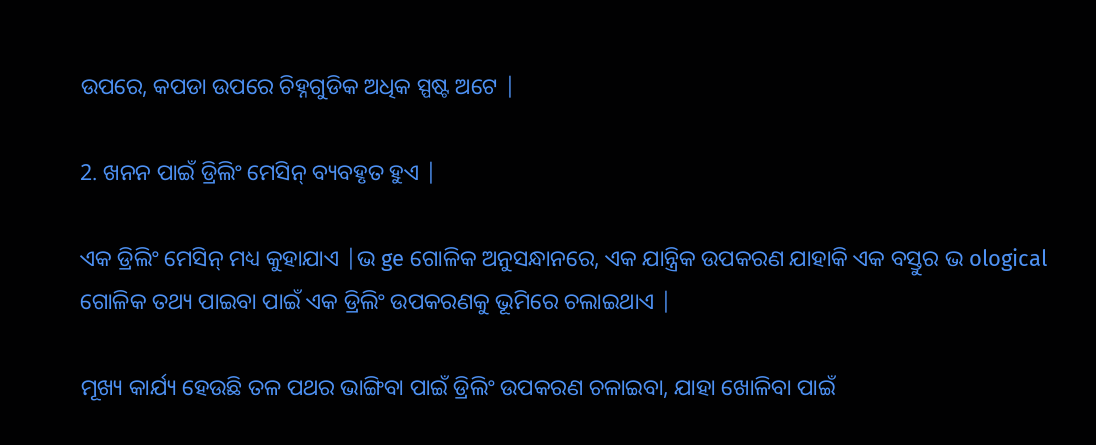ଉପରେ, କପଡା ଉପରେ ଚିହ୍ନଗୁଡିକ ଅଧିକ ସ୍ପଷ୍ଟ ଅଟେ |

2. ଖନନ ପାଇଁ ଡ୍ରିଲିଂ ମେସିନ୍ ବ୍ୟବହୃତ ହୁଏ |

ଏକ ଡ୍ରିଲିଂ ମେସିନ୍ ମଧ୍ୟ କୁହାଯାଏ |ଭ ge ଗୋଳିକ ଅନୁସନ୍ଧାନରେ, ଏକ ଯାନ୍ତ୍ରିକ ଉପକରଣ ଯାହାକି ଏକ ବସ୍ତୁର ଭ ological ଗୋଳିକ ତଥ୍ୟ ପାଇବା ପାଇଁ ଏକ ଡ୍ରିଲିଂ ଉପକରଣକୁ ଭୂମିରେ ଚଲାଇଥାଏ |

ମୂଖ୍ୟ କାର୍ଯ୍ୟ ହେଉଛି ତଳ ପଥର ଭାଙ୍ଗିବା ପାଇଁ ଡ୍ରିଲିଂ ଉପକରଣ ଚଳାଇବା, ଯାହା ଖୋଳିବା ପାଇଁ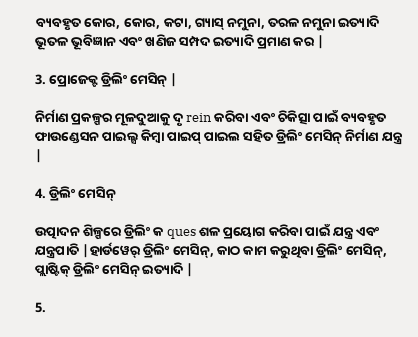ବ୍ୟବହୃତ କୋର, କୋର, କଟା, ଗ୍ୟାସ୍ ନମୁନା, ତରଳ ନମୁନା ଇତ୍ୟାଦି ଭୂତଳ ଭୂବିଜ୍ଞାନ ଏବଂ ଖଣିଜ ସମ୍ପଦ ଇତ୍ୟାଦି ପ୍ରମାଣ କର |

3. ପ୍ରୋଜେକ୍ଟ ଡ୍ରିଲିଂ ମେସିନ୍ |

ନିର୍ମାଣ ପ୍ରକଳ୍ପର ମୂଳଦୁଆକୁ ଦୃ rein କରିବା ଏବଂ ଚିକିତ୍ସା ପାଇଁ ବ୍ୟବହୃତ ଫାଉଣ୍ଡେସନ ପାଇଲ୍ସ କିମ୍ବା ପାଇପ୍ ପାଇଲ ସହିତ ଡ୍ରିଲିଂ ମେସିନ୍ ନିର୍ମାଣ ଯନ୍ତ୍ର |

4. ଡ୍ରିଲିଂ ମେସିନ୍

ଉତ୍ପାଦନ ଶିଳ୍ପରେ ଡ୍ରିଲିଂ କ ques ଶଳ ପ୍ରୟୋଗ କରିବା ପାଇଁ ଯନ୍ତ୍ର ଏବଂ ଯନ୍ତ୍ରପାତି |ହାର୍ଡୱେର୍ ଡ୍ରିଲିଂ ମେସିନ୍, କାଠ କାମ କରୁଥିବା ଡ୍ରିଲିଂ ମେସିନ୍, ପ୍ଲାଷ୍ଟିକ୍ ଡ୍ରିଲିଂ ମେସିନ୍ ଇତ୍ୟାଦି |

5.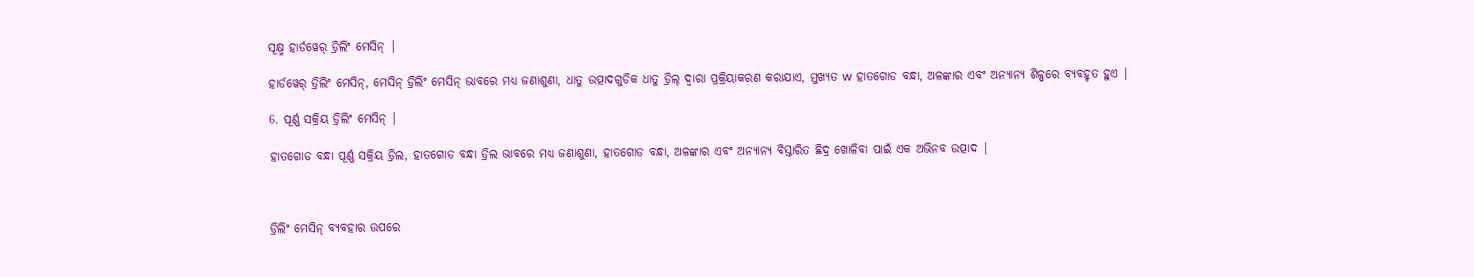ସୂକ୍ଷ୍ମ ହାର୍ଡୱେର୍ ଡ୍ରିଲିଂ ମେସିନ୍ |

ହାର୍ଡୱେର୍ ଡ୍ରିଲିଂ ମେସିନ୍, ମେସିନ୍ ଡ୍ରିଲିଂ ମେସିନ୍ ଭାବରେ ମଧ୍ୟ ଜଣାଶୁଣା, ଧାତୁ ଉତ୍ପାଦଗୁଡିକ ଧାତୁ ଡ୍ରିଲ୍ ଦ୍ୱାରା ପ୍ରକ୍ରିୟାକରଣ କରାଯାଏ, ମୁଖ୍ୟତ w ହାତଗୋଡ ବନ୍ଧା, ଅଳଙ୍କାର ଏବଂ ଅନ୍ୟାନ୍ୟ ଶିଳ୍ପରେ ବ୍ୟବହୃତ ହୁଏ |

6. ପୂର୍ଣ୍ଣ ସକ୍ରିୟ ଡ୍ରିଲିଂ ମେସିନ୍ |

ହାତଗୋଡ ବନ୍ଧା ପୂର୍ଣ୍ଣ ସକ୍ରିୟ ଡ୍ରିଲ, ହାତଗୋଡ ବନ୍ଧା ଡ୍ରିଲ ଭାବରେ ମଧ୍ୟ ଜଣାଶୁଣା, ହାତଗୋଡ ବନ୍ଧା, ଅଳଙ୍କାର ଏବଂ ଅନ୍ୟାନ୍ୟ ବିସ୍ତାରିତ ଛିଦ୍ର ଖୋଳିବା ପାଇଁ ଏକ ଅଭିନବ ଉତ୍ପାଦ |



ଡ୍ରିଲିଂ ମେସିନ୍ ବ୍ୟବହାର ଉପରେ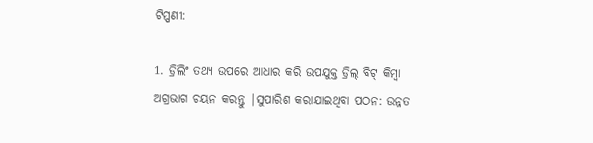ଟିପ୍ପଣୀ:

1. ଡ୍ରିଲିଂ ତଥ୍ୟ ଉପରେ ଆଧାର କରି ଉପଯୁକ୍ତ ଡ୍ରିଲ୍ ବିଟ୍ କିମ୍ବା ଅଗ୍ରଭାଗ ଚୟନ କରନ୍ତୁ |ସୁପାରିଶ କରାଯାଇଥିବା ପଠନ: ଉନ୍ନତ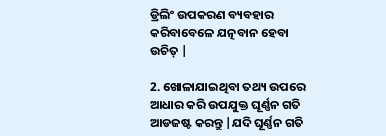ଡ୍ରିଲିଂ ଉପକରଣ ବ୍ୟବହାର କରିବାବେଳେ ଯତ୍ନବାନ ହେବା ଉଚିତ୍ |

2. ଖୋଳାଯାଇଥିବା ତଥ୍ୟ ଉପରେ ଆଧାର କରି ଉପଯୁକ୍ତ ଘୂର୍ଣ୍ଣନ ଗତି ଆଡଜଷ୍ଟ କରନ୍ତୁ |ଯଦି ଘୂର୍ଣ୍ଣନ ଗତି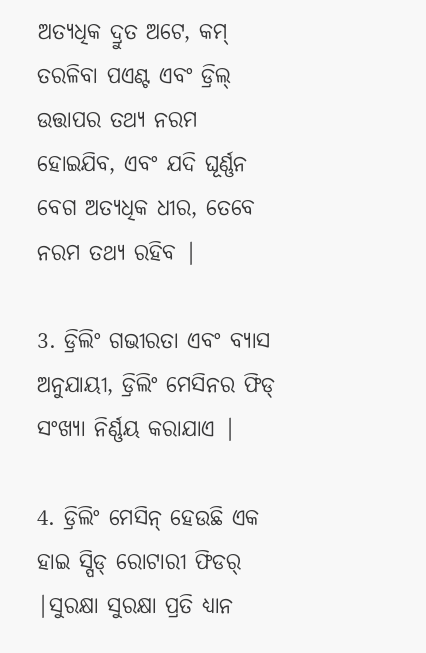ଅତ୍ୟଧିକ ଦ୍ରୁତ ଅଟେ, କମ୍ ତରଳିବା ପଏଣ୍ଟ ଏବଂ ଡ୍ରିଲ୍ ଉତ୍ତାପର ତଥ୍ୟ ନରମ ହୋଇଯିବ, ଏବଂ ଯଦି ଘୂର୍ଣ୍ଣନ ବେଗ ଅତ୍ୟଧିକ ଧୀର, ତେବେ ନରମ ତଥ୍ୟ ରହିବ |

3. ଡ୍ରିଲିଂ ଗଭୀରତା ଏବଂ ବ୍ୟାସ ଅନୁଯାୟୀ, ଡ୍ରିଲିଂ ମେସିନର ଫିଡ୍ ସଂଖ୍ୟା ନିର୍ଣ୍ଣୟ କରାଯାଏ |

4. ଡ୍ରିଲିଂ ମେସିନ୍ ହେଉଛି ଏକ ହାଇ ସ୍ପିଡ୍ ରୋଟାରୀ ଫିଡର୍ |ସୁରକ୍ଷା ସୁରକ୍ଷା ପ୍ରତି ଧ୍ୟାନ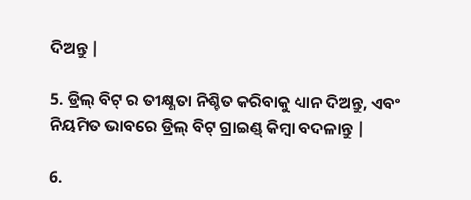ଦିଅନ୍ତୁ |

5. ଡ୍ରିଲ୍ ବିଟ୍ ର ତୀକ୍ଷ୍ଣତା ନିଶ୍ଚିତ କରିବାକୁ ଧ୍ୟାନ ଦିଅନ୍ତୁ, ଏବଂ ନିୟମିତ ଭାବରେ ଡ୍ରିଲ୍ ବିଟ୍ ଗ୍ରାଇଣ୍ଡ୍ କିମ୍ବା ବଦଳାନ୍ତୁ |

6.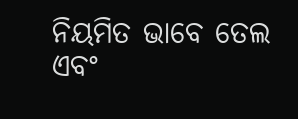ନିୟମିତ ଭାବେ ତେଲ ଏବଂ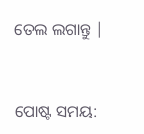ତେଲ ଲଗାନ୍ତୁ |


ପୋଷ୍ଟ ସମୟ: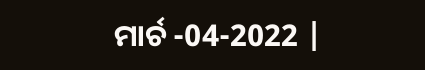ମାର୍ଚ -04-2022 |